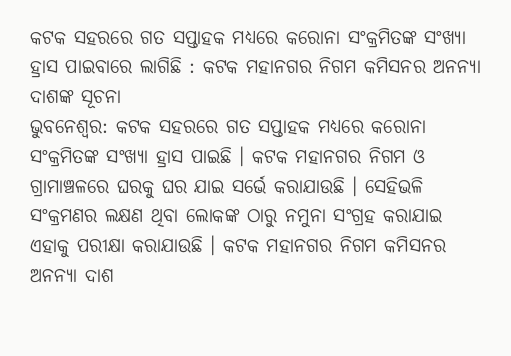କଟକ ସହରରେ ଗତ ସପ୍ତାହକ ମଧ୍ୟରେ କରୋନା ସଂକ୍ରମିତଙ୍କ ସଂଖ୍ୟା ହ୍ରାସ ପାଇବାରେ ଲାଗିଛି : କଟକ ମହାନଗର ନିଗମ କମିସନର ଅନନ୍ୟା ଦାଶଙ୍କ ସୂଚନା
ଭୁବନେଶ୍ୱର: କଟକ ସହରରେ ଗତ ସପ୍ତାହକ ମଧ୍ୟରେ କରୋନା ସଂକ୍ରମିତଙ୍କ ସଂଖ୍ୟା ହ୍ରାସ ପାଇଛି । କଟକ ମହାନଗର ନିଗମ ଓ ଗ୍ରାମାଞ୍ଚଳରେ ଘରକୁ ଘର ଯାଇ ସର୍ଭେ କରାଯାଉଛି । ସେହିଭଳି ସଂକ୍ରମଣର ଲକ୍ଷଣ ଥିବା ଲୋକଙ୍କ ଠାରୁ ନମୁନା ସଂଗ୍ରହ କରାଯାଇ ଏହାକୁ ପରୀକ୍ଷା କରାଯାଉଛି । କଟକ ମହାନଗର ନିଗମ କମିସନର ଅନନ୍ୟା ଦାଶ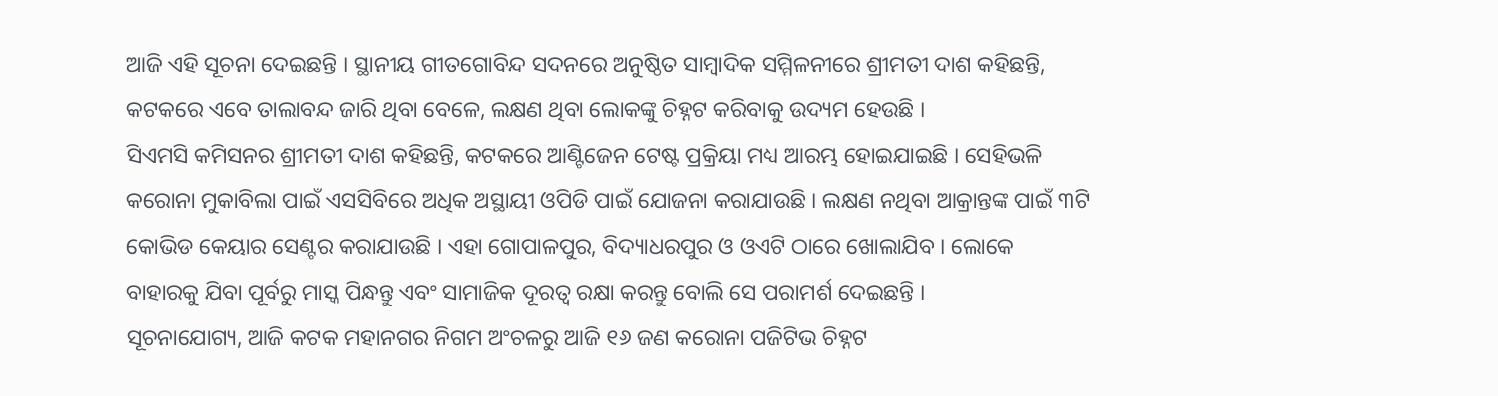ଆଜି ଏହି ସୂଚନା ଦେଇଛନ୍ତି । ସ୍ଥାନୀୟ ଗୀତଗୋବିନ୍ଦ ସଦନରେ ଅନୁଷ୍ଠିତ ସାମ୍ବାଦିକ ସମ୍ମିଳନୀରେ ଶ୍ରୀମତୀ ଦାଶ କହିଛନ୍ତି, କଟକରେ ଏବେ ତାଲାବନ୍ଦ ଜାରି ଥିବା ବେଳେ, ଲକ୍ଷଣ ଥିବା ଲୋକଙ୍କୁ ଚିହ୍ନଟ କରିବାକୁ ଉଦ୍ୟମ ହେଉଛି ।
ସିଏମସି କମିସନର ଶ୍ରୀମତୀ ଦାଶ କହିଛନ୍ତି, କଟକରେ ଆଣ୍ଟିଜେନ ଟେଷ୍ଟ ପ୍ରକ୍ରିୟା ମଧ୍ୟ ଆରମ୍ଭ ହୋଇଯାଇଛି । ସେହିଭଳି କରୋନା ମୁକାବିଲା ପାଇଁ ଏସସିବିରେ ଅଧିକ ଅସ୍ଥାୟୀ ଓପିଡି ପାଇଁ ଯୋଜନା କରାଯାଉଛି । ଲକ୍ଷଣ ନଥିବା ଆକ୍ରାନ୍ତଙ୍କ ପାଇଁ ୩ଟି କୋଭିଡ କେୟାର ସେଣ୍ଟର କରାଯାଉଛି । ଏହା ଗୋପାଳପୁର, ବିଦ୍ୟାଧରପୁର ଓ ଓଏଟି ଠାରେ ଖୋଲାଯିବ । ଲୋକେ ବାହାରକୁ ଯିବା ପୂର୍ବରୁ ମାସ୍କ ପିନ୍ଧନ୍ତୁ ଏବଂ ସାମାଜିକ ଦୂରତ୍ୱ ରକ୍ଷା କରନ୍ତୁ ବୋଲି ସେ ପରାମର୍ଶ ଦେଇଛନ୍ତି ।
ସୂଚନାଯୋଗ୍ୟ, ଆଜି କଟକ ମହାନଗର ନିଗମ ଅଂଚଳରୁ ଆଜି ୧୬ ଜଣ କରୋନା ପଜିଟିଭ ଚିହ୍ନଟ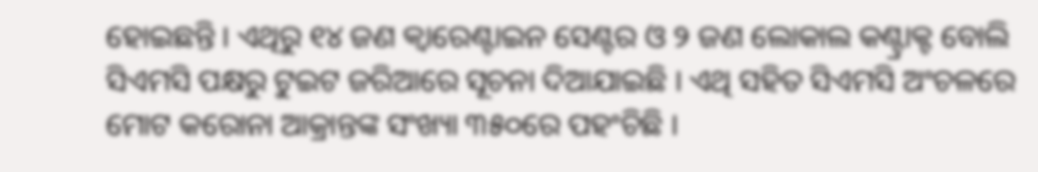ହୋଇଛନ୍ତି । ଏଥିରୁ ୧୪ ଜଣ କ୍ୱାରେଣ୍ଟାଇନ ସେଣ୍ଟର ଓ ୨ ଜଣ ଲୋକାଲ କଣ୍ଟ୍ରାକ୍ଟ ବୋଲି ସିଏମସି ପକ୍ଷରୁ ଟୁଇଟ ଜରିଆରେ ସୂଚନା ଦିଆଯାଇଛି । ଏଥି ସହିତ ସିଏମସି ଅଂଚଳରେ ମୋଟ କରୋନା ଆକ୍ରାନ୍ତଙ୍କ ସଂଖ୍ୟା ୩୫୦ରେ ପହଂଚିଛି ।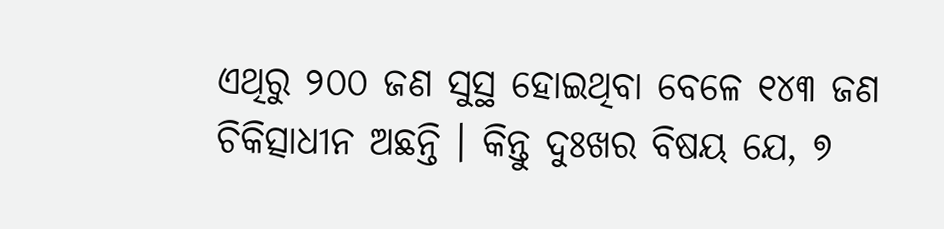ଏଥିରୁ ୨୦୦ ଜଣ ସୁସ୍ଥ ହୋଇଥିବା ବେଳେ ୧୪୩ ଜଣ ଚିକିତ୍ସାଧୀନ ଅଛନ୍ତି । କିନ୍ତୁ ଦୁଃଖର ବିଷୟ ଯେ, ୭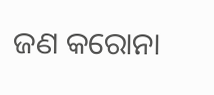ଜଣ କରୋନା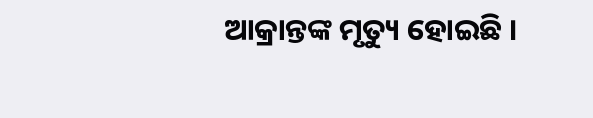ଆକ୍ରାନ୍ତଙ୍କ ମୃତ୍ୟୁ ହୋଇଛି ।